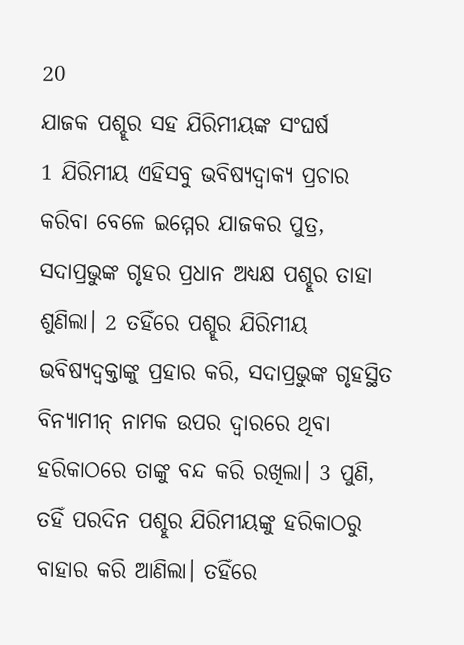20
ଯାଜକ ପଶ୍ହୂର ସହ ଯିରିମୀୟଙ୍କ ସଂଘର୍ଷ
1 ଯିରିମୀୟ ଏହିସବୁ ଭବିଷ୍ୟଦ୍ବାକ୍ୟ ପ୍ରଚାର କରିବା ବେଳେ ଇମ୍ମେର ଯାଜକର ପୁତ୍ର, ସଦାପ୍ରଭୁଙ୍କ ଗୃହର ପ୍ରଧାନ ଅଧ୍ୟକ୍ଷ ପଶ୍ହୂର ତାହା ଶୁଣିଲା। 2 ତହିଁରେ ପଶ୍ହୂର ଯିରିମୀୟ ଭବିଷ୍ୟଦ୍ବକ୍ତାଙ୍କୁ ପ୍ରହାର କରି, ସଦାପ୍ରଭୁଙ୍କ ଗୃହସ୍ଥିତ ବିନ୍ୟାମୀନ୍ ନାମକ ଉପର ଦ୍ୱାରରେ ଥିବା ହରିକାଠରେ ତାଙ୍କୁ ବନ୍ଦ କରି ରଖିଲା। 3 ପୁଣି, ତହିଁ ପରଦିନ ପଶ୍ହୂର ଯିରିମୀୟଙ୍କୁ ହରିକାଠରୁ ବାହାର କରି ଆଣିଲା। ତହିଁରେ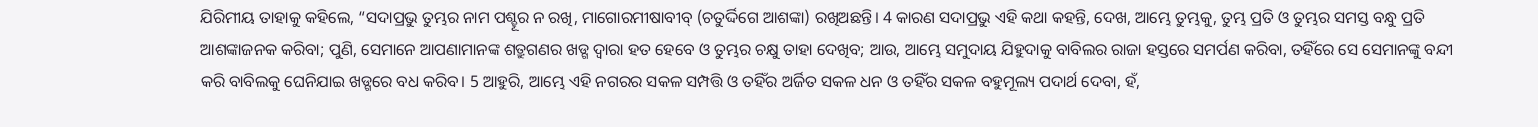ଯିରିମୀୟ ତାହାକୁ କହିଲେ, “ସଦାପ୍ରଭୁ ତୁମ୍ଭର ନାମ ପଶ୍ହୂର ନ ରଖି, ମାଗୋରମୀଷାବୀବ୍ (ଚତୁର୍ଦ୍ଦିଗେ ଆଶଙ୍କା) ରଖିଅଛନ୍ତି। 4 କାରଣ ସଦାପ୍ରଭୁ ଏହି କଥା କହନ୍ତି, ଦେଖ, ଆମ୍ଭେ ତୁମ୍ଭକୁ, ତୁମ୍ଭ ପ୍ରତି ଓ ତୁମ୍ଭର ସମସ୍ତ ବନ୍ଧୁ ପ୍ରତି ଆଶଙ୍କାଜନକ କରିବା; ପୁଣି, ସେମାନେ ଆପଣାମାନଙ୍କ ଶତ୍ରୁଗଣର ଖଡ୍ଗ ଦ୍ୱାରା ହତ ହେବେ ଓ ତୁମ୍ଭର ଚକ୍ଷୁ ତାହା ଦେଖିବ; ଆଉ, ଆମ୍ଭେ ସମୁଦାୟ ଯିହୁଦାକୁ ବାବିଲର ରାଜା ହସ୍ତରେ ସମର୍ପଣ କରିବା, ତହିଁରେ ସେ ସେମାନଙ୍କୁ ବନ୍ଦୀ କରି ବାବିଲକୁ ଘେନିଯାଇ ଖଡ୍ଗରେ ବଧ କରିବ। 5 ଆହୁରି, ଆମ୍ଭେ ଏହି ନଗରର ସକଳ ସମ୍ପତ୍ତି ଓ ତହିଁର ଅର୍ଜିତ ସକଳ ଧନ ଓ ତହିଁର ସକଳ ବହୁମୂଲ୍ୟ ପଦାର୍ଥ ଦେବା, ହଁ,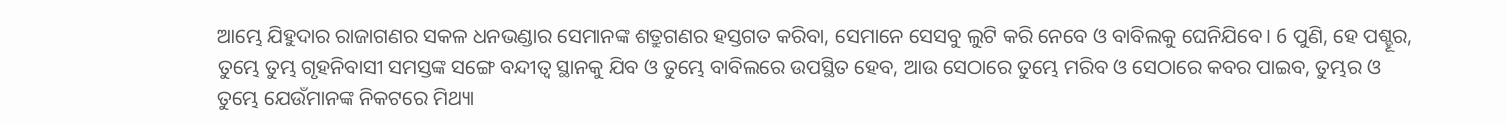ଆମ୍ଭେ ଯିହୁଦାର ରାଜାଗଣର ସକଳ ଧନଭଣ୍ଡାର ସେମାନଙ୍କ ଶତ୍ରୁଗଣର ହସ୍ତଗତ କରିବା, ସେମାନେ ସେସବୁ ଲୁଟି କରି ନେବେ ଓ ବାବିଲକୁ ଘେନିଯିବେ। 6 ପୁଣି, ହେ ପଶ୍ହୂର, ତୁମ୍ଭେ ତୁମ୍ଭ ଗୃହନିବାସୀ ସମସ୍ତଙ୍କ ସଙ୍ଗେ ବନ୍ଦୀତ୍ୱ ସ୍ଥାନକୁ ଯିବ ଓ ତୁମ୍ଭେ ବାବିଲରେ ଉପସ୍ଥିତ ହେବ, ଆଉ ସେଠାରେ ତୁମ୍ଭେ ମରିବ ଓ ସେଠାରେ କବର ପାଇବ, ତୁମ୍ଭର ଓ ତୁମ୍ଭେ ଯେଉଁମାନଙ୍କ ନିକଟରେ ମିଥ୍ୟା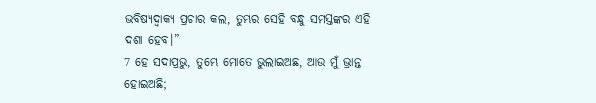ଭବିଷ୍ୟଦ୍ବାକ୍ୟ ପ୍ରଚାର କଲ, ତୁମ୍ଭର ସେହି ବନ୍ଧୁ ସମସ୍ତଙ୍କର ଏହି ଦଶା ହେବ।”
7 ହେ ସଦାପ୍ରଭୁ, ତୁମ୍ଭେ ମୋତେ ଭୁଲାଇଅଛ, ଆଉ ମୁଁ ଭ୍ରାନ୍ତ ହୋଇଅଛି;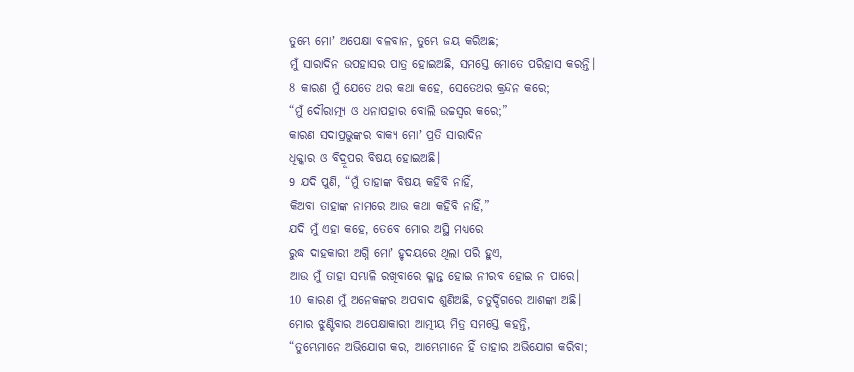ତୁମ୍ଭେ ମୋʼ ଅପେକ୍ଷା ବଳବାନ, ତୁମ୍ଭେ ଜୟ କରିଅଛ;
ମୁଁ ସାରାଦିନ ଉପହାସର ପାତ୍ର ହୋଇଅଛି, ସମସ୍ତେ ମୋତେ ପରିହାସ କରନ୍ତି।
8 କାରଣ ମୁଁ ଯେତେ ଥର କଥା କହେ, ସେତେଥର କ୍ରନ୍ଦନ କରେ;
“ମୁଁ ଦୌରାତ୍ମ୍ୟ ଓ ଧନାପହାର ବୋଲି ଉଚ୍ଚସ୍ୱର କରେ;”
କାରଣ ସଦାପ୍ରଭୁଙ୍କର ବାକ୍ୟ ମୋʼ ପ୍ରତି ସାରାଦିନ
ଧିକ୍କାର ଓ ବିଦ୍ରୂପର ବିଷୟ ହୋଇଅଛି।
9 ଯଦି ପୁଣି, “ମୁଁ ତାହାଙ୍କ ବିଷୟ କହିବି ନାହିଁ,
କିଅବା ତାହାଙ୍କ ନାମରେ ଆଉ କଥା କହିବି ନାହିଁ,”
ଯଦି ମୁଁ ଏହା କହେ, ତେବେ ମୋର ଅସ୍ଥି ମଧ୍ୟରେ
ରୁଦ୍ଧ ଦାହକାରୀ ଅଗ୍ନି ମୋʼ ହୃଦୟରେ ଥିଲା ପରି ହୁଏ,
ଆଉ ମୁଁ ତାହା ସମ୍ଭାଳି ରଖିବାରେ କ୍ଳାନ୍ତ ହୋଇ ନୀରବ ହୋଇ ନ ପାରେ।
10 କାରଣ ମୁଁ ଅନେକଙ୍କର ଅପବାଦ ଶୁଣିଅଛି, ଚତୁର୍ଦ୍ଦିଗରେ ଆଶଙ୍କା ଅଛି।
ମୋର ଝୁଣ୍ଟିବାର ଅପେକ୍ଷାକାରୀ ଆତ୍ମୀୟ ମିତ୍ର ସମସ୍ତେ କହନ୍ତି,
“ତୁମ୍ଭେମାନେ ଅଭିଯୋଗ କର, ଆମ୍ଭେମାନେ ହିଁ ତାହାର ଅଭିଯୋଗ କରିବା;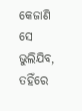କେଜାଣି ସେ ଭୁଲିଯିବ, ତହିଁରେ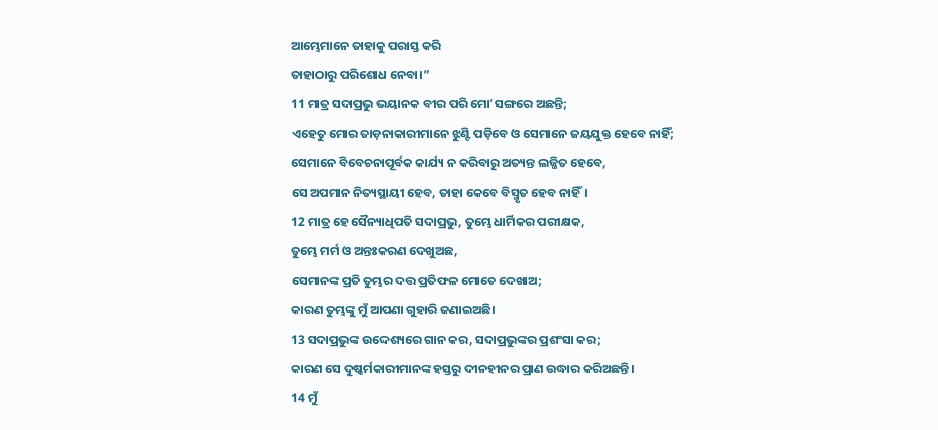ଆମ୍ଭେମାନେ ତାହାକୁ ପରାସ୍ତ କରି
ତାହାଠାରୁ ପରିଶୋଧ ନେବା।”
11 ମାତ୍ର ସଦାପ୍ରଭୁ ଭୟାନକ ବୀର ପରି ମୋʼ ସଙ୍ଗରେ ଅଛନ୍ତି;
ଏହେତୁ ମୋର ତାଡ଼ନାକାରୀମାନେ ଝୁଣ୍ଟି ପଡ଼ିବେ ଓ ସେମାନେ ଜୟଯୁକ୍ତ ହେବେ ନାହିଁ;
ସେମାନେ ବିବେଚନାପୂର୍ବକ କାର୍ଯ୍ୟ ନ କରିବାରୁ ଅତ୍ୟନ୍ତ ଲଜ୍ଜିତ ହେବେ,
ସେ ଅପମାନ ନିତ୍ୟସ୍ଥାୟୀ ହେବ, ତାହା କେବେ ବିସ୍ମୃତ ହେବ ନାହିଁ।
12 ମାତ୍ର ହେ ସୈନ୍ୟାଧିପତି ସଦାପ୍ରଭୁ, ତୁମ୍ଭେ ଧାର୍ମିକର ପରୀକ୍ଷକ,
ତୁମ୍ଭେ ମର୍ମ ଓ ଅନ୍ତଃକରଣ ଦେଖୁଅଛ,
ସେମାନଙ୍କ ପ୍ରତି ତୁମ୍ଭର ଦତ୍ତ ପ୍ରତିଫଳ ମୋତେ ଦେଖାଅ;
କାରଣ ତୁମ୍ଭଙ୍କୁ ମୁଁ ଆପଣା ଗୁହାରି ଜଣାଇଅଛି।
13 ସଦାପ୍ରଭୁଙ୍କ ଉଦ୍ଦେଶ୍ୟରେ ଗାନ କର, ସଦାପ୍ରଭୁଙ୍କର ପ୍ରଶଂସା କର;
କାରଣ ସେ ଦୁଷ୍କର୍ମକାରୀମାନଙ୍କ ହସ୍ତରୁ ଦୀନହୀନର ପ୍ରାଣ ଉଦ୍ଧାର କରିଅଛନ୍ତି।
14 ମୁଁ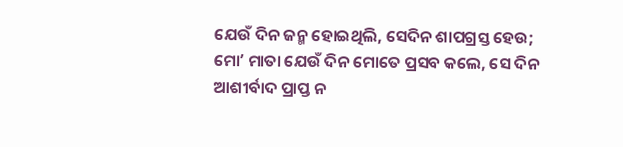ଯେଉଁ ଦିନ ଜନ୍ମ ହୋଇଥିଲି, ସେଦିନ ଶାପଗ୍ରସ୍ତ ହେଉ;
ମୋʼ ମାତା ଯେଉଁ ଦିନ ମୋତେ ପ୍ରସବ କଲେ, ସେ ଦିନ ଆଶୀର୍ବାଦ ପ୍ରାପ୍ତ ନ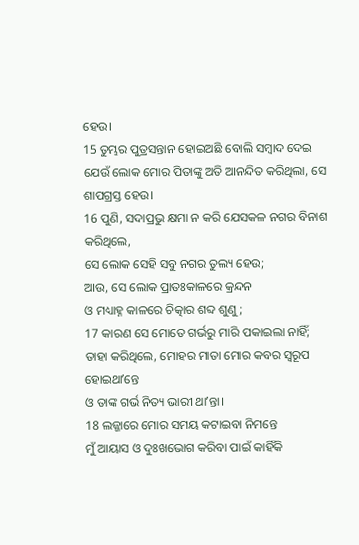ହେଉ।
15 ତୁମ୍ଭର ପୁତ୍ରସନ୍ତାନ ହୋଇଅଛି ବୋଲି ସମ୍ବାଦ ଦେଇ
ଯେଉଁ ଲୋକ ମୋର ପିତାଙ୍କୁ ଅତି ଆନନ୍ଦିତ କରିଥିଲା, ସେ ଶାପଗ୍ରସ୍ତ ହେଉ।
16 ପୁଣି, ସଦାପ୍ରଭୁ କ୍ଷମା ନ କରି ଯେସକଳ ନଗର ବିନାଶ କରିଥିଲେ,
ସେ ଲୋକ ସେହି ସବୁ ନଗର ତୁଲ୍ୟ ହେଉ;
ଆଉ, ସେ ଲୋକ ପ୍ରାତଃକାଳରେ କ୍ରନ୍ଦନ
ଓ ମଧ୍ୟାହ୍ନ କାଳରେ ଚିତ୍କାର ଶବ୍ଦ ଶୁଣୁ;
17 କାରଣ ସେ ମୋତେ ଗର୍ଭରୁ ମାରି ପକାଇଲା ନାହିଁ;
ତାହା କରିଥିଲେ, ମୋହର ମାତା ମୋର କବର ସ୍ୱରୂପ ହୋଇଥାʼନ୍ତେ
ଓ ତାଙ୍କ ଗର୍ଭ ନିତ୍ୟ ଭାରୀ ଥାʼନ୍ତା।
18 ଲଜ୍ଜାରେ ମୋର ସମୟ କଟାଇବା ନିମନ୍ତେ
ମୁଁ ଆୟାସ ଓ ଦୁଃଖଭୋଗ କରିବା ପାଇଁ କାହିଁକି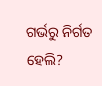ଗର୍ଭରୁ ନିର୍ଗତ ହେଲି?